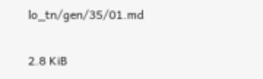lo_tn/gen/35/01.md

2.8 KiB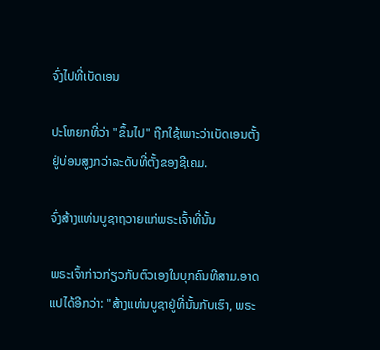ຈົ່ງໄປທີ່ເບັດເອນ

ປະໂຫຍກທີ່ວ່າ "ຂຶ້ນໄປ" ຖືກໃຊ້ເພາະວ່າເບັດເອນຕັ້ງຢູ່ບ່ອນສູງກວ່າລະດັບທີ່ຕັ້ງຂອງຊີເຄມ.

ຈົ່ງສ້າງແທ່ນບູຊາຖວາຍແກ່ພຣະເຈົ້າທີ່ນັ້ນ

ພຣະເຈົ້າກ່າວກ່ຽວກັບຕົວເອງໃນບຸກຄົນທີສາມ.ອາດແປໄດ້ອີກວ່າ: "ສ້າງແທ່ນບູຊາຢູ່ທີ່ນັ້ນກັບເຮົາ, ພຣະ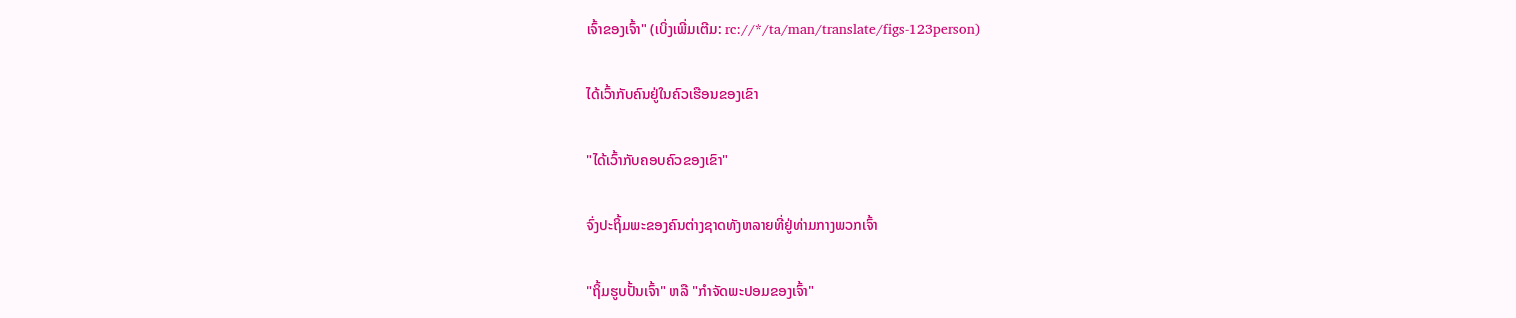ເຈົ້າຂອງເຈົ້າ" (ເບິ່ງເພີ່ມເຕີມ: rc://*/ta/man/translate/figs-123person)

ໄດ້ເວົ້າກັບຄົນຢູ່ໃນຄົວເຮືອນຂອງເຂົາ

"ໄດ້ເວົ້າກັບຄອບຄົວຂອງເຂົາ"

ຈົ່ງປະຖິ້ມພະຂອງຄົນຕ່າງຊາດທັງຫລາຍທີ່ຢູ່ທ່າມກາງພວກເຈົ້າ

"ຖິ້ມຮູບປັ້ນເຈົ້າ" ຫລື "ກຳຈັດພະປອມຂອງເຈົ້າ"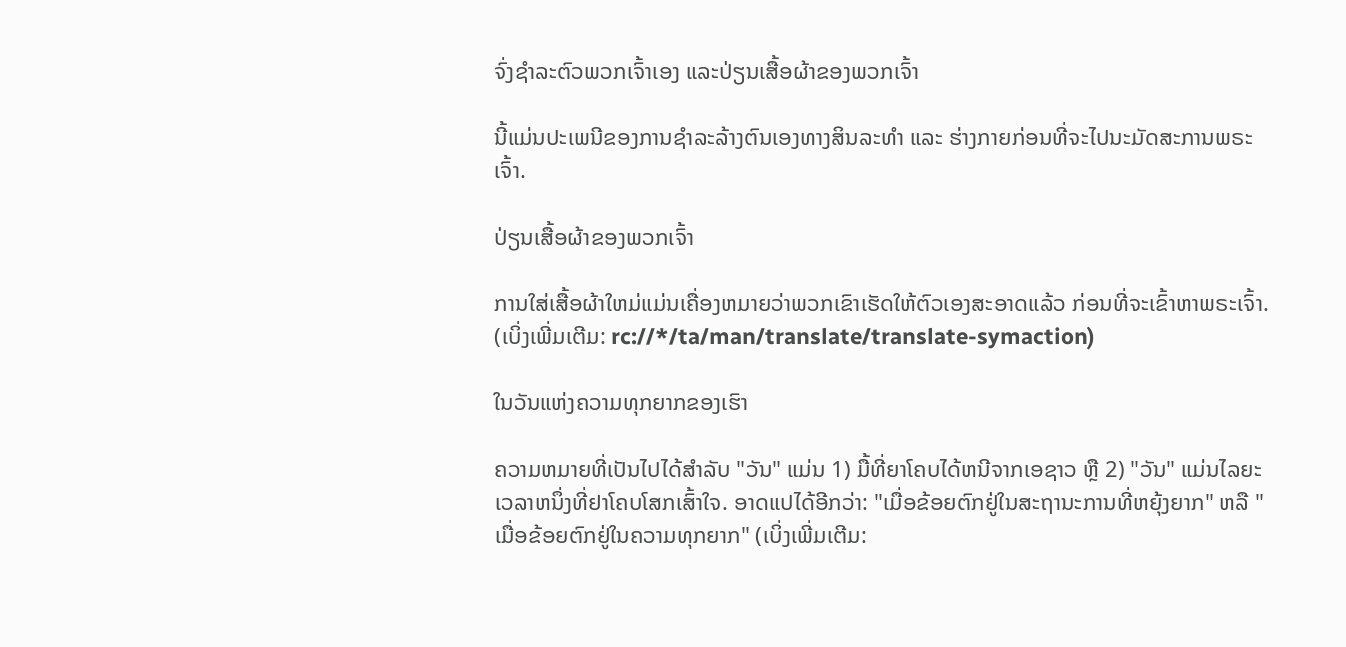ຈົ່ງຊຳລະຕົວພວກເຈົ້າເອງ ແລະປ່ຽນເສື້ອຜ້າຂອງພວກເຈົ້າ

ນີ້ແມ່ນປະເພນີຂອງການຊຳລະລ້າງຕົນເອງທາງສິນລະທຳ ແລະ ຮ່າງກາຍກ່ອນທີ່ຈະໄປນະມັດສະການພຣະເຈົ້າ.

ປ່ຽນເສື້ອຜ້າຂອງພວກເຈົ້າ

ການໃສ່ເສື້ອຜ້າໃຫມ່ແມ່ນເຄື່ອງຫມາຍວ່າພວກເຂົາເຮັດໃຫ້ຕົວເອງສະອາດແລ້ວ ກ່ອນທີ່ຈະເຂົ້າຫາພຣະເຈົ້າ. (ເບິ່ງເພີ່ມເຕີມ: rc://*/ta/man/translate/translate-symaction)

ໃນວັນແຫ່ງຄວາມທຸກຍາກຂອງເຮົາ

ຄວາມຫມາຍທີ່ເປັນໄປໄດ້ສຳລັບ "ວັນ" ແມ່ນ 1) ມື້ທີ່ຍາໂຄບໄດ້ຫນີຈາກເອຊາວ ຫຼື 2) "ວັນ" ແມ່ນໄລຍະເວລາຫນຶ່ງທີ່ຢາໂຄບໂສກເສົ້າໃຈ. ອາດແປໄດ້ອີກວ່າ: "ເມື່ອຂ້ອຍຕົກຢູ່ໃນສະຖານະການທີ່ຫຍຸ້ງຍາກ" ຫລື "ເມື່ອຂ້ອຍຕົກຢູ່ໃນຄວາມທຸກຍາກ" (ເບິ່ງເພີ່ມເຕີມ: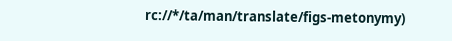rc://*/ta/man/translate/figs-metonymy)